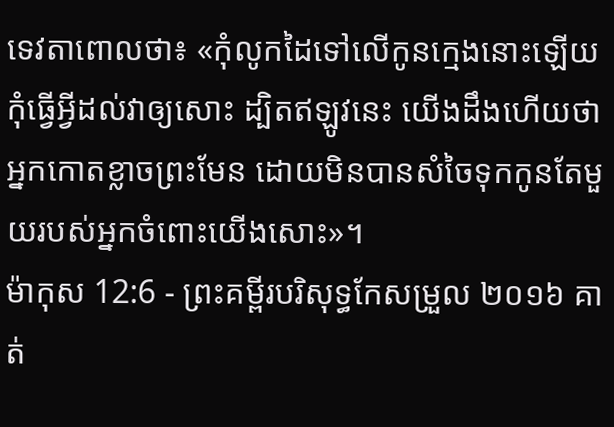ទេវតាពោលថា៖ «កុំលូកដៃទៅលើកូនក្មេងនោះឡើយ កុំធ្វើអ្វីដល់វាឲ្យសោះ ដ្បិតឥឡូវនេះ យើងដឹងហើយថា អ្នកកោតខ្លាចព្រះមែន ដោយមិនបានសំចៃទុកកូនតែមួយរបស់អ្នកចំពោះយើងសោះ»។
ម៉ាកុស 12:6 - ព្រះគម្ពីរបរិសុទ្ធកែសម្រួល ២០១៦ គាត់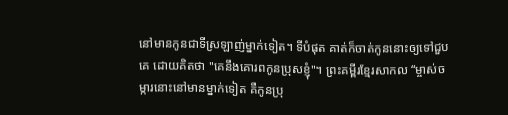នៅមានកូនជាទីស្រឡាញ់ម្នាក់ទៀត។ ទីបំផុត គាត់ក៏ចាត់កូននោះឲ្យទៅជួបគេ ដោយគិតថា "គេនឹងគោរពកូនប្រុសខ្ញុំ"។ ព្រះគម្ពីរខ្មែរសាកល “ម្ចាស់ចម្ការនោះនៅមានម្នាក់ទៀត គឺកូនប្រុ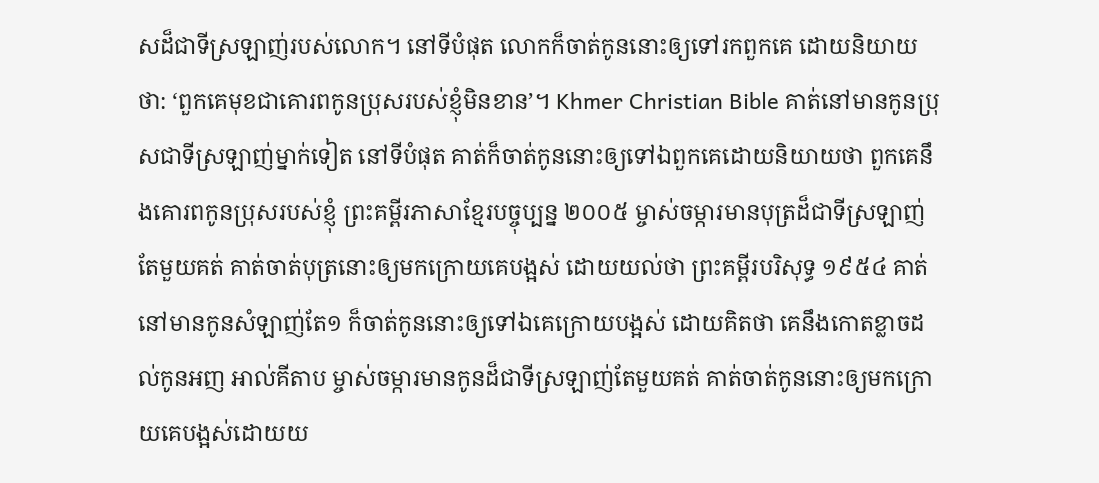សដ៏ជាទីស្រឡាញ់របស់លោក។ នៅទីបំផុត លោកក៏ចាត់កូននោះឲ្យទៅរកពួកគេ ដោយនិយាយថា: ‘ពួកគេមុខជាគោរពកូនប្រុសរបស់ខ្ញុំមិនខាន’។ Khmer Christian Bible គាត់នៅមានកូនប្រុសជាទីស្រឡាញ់ម្នាក់ទៀត នៅទីបំផុត គាត់ក៏ចាត់កូននោះឲ្យទៅឯពួកគេដោយនិយាយថា ពួកគេនឹងគោរពកូនប្រុសរបស់ខ្ញុំ ព្រះគម្ពីរភាសាខ្មែរបច្ចុប្បន្ន ២០០៥ ម្ចាស់ចម្ការមានបុត្រដ៏ជាទីស្រឡាញ់តែមួយគត់ គាត់ចាត់បុត្រនោះឲ្យមកក្រោយគេបង្អស់ ដោយយល់ថា ព្រះគម្ពីរបរិសុទ្ធ ១៩៥៤ គាត់នៅមានកូនសំឡាញ់តែ១ ក៏ចាត់កូននោះឲ្យទៅឯគេក្រោយបង្អស់ ដោយគិតថា គេនឹងកោតខ្លាចដល់កូនអញ អាល់គីតាប ម្ចាស់ចម្ការមានកូនដ៏ជាទីស្រឡាញ់តែមួយគត់ គាត់ចាត់កូននោះឲ្យមកក្រោយគេបង្អស់ដោយយ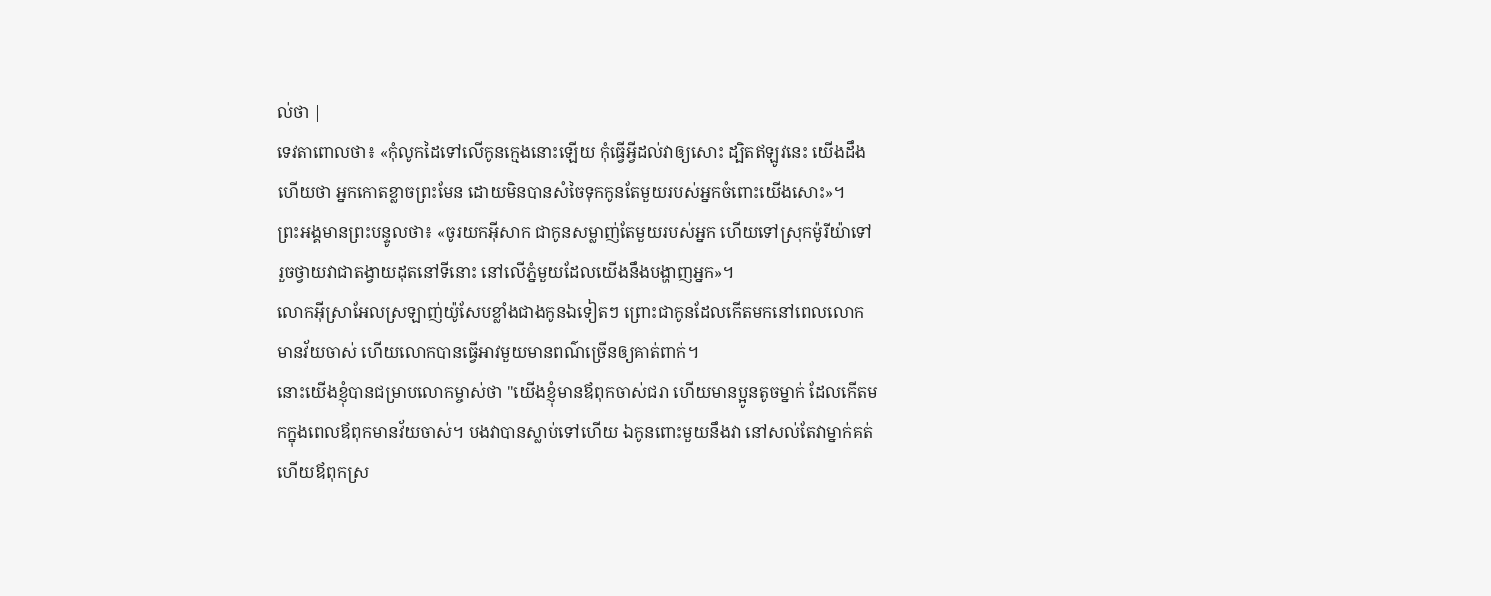ល់ថា |
ទេវតាពោលថា៖ «កុំលូកដៃទៅលើកូនក្មេងនោះឡើយ កុំធ្វើអ្វីដល់វាឲ្យសោះ ដ្បិតឥឡូវនេះ យើងដឹងហើយថា អ្នកកោតខ្លាចព្រះមែន ដោយមិនបានសំចៃទុកកូនតែមួយរបស់អ្នកចំពោះយើងសោះ»។
ព្រះអង្គមានព្រះបន្ទូលថា៖ «ចូរយកអ៊ីសាក ជាកូនសម្លាញ់តែមួយរបស់អ្នក ហើយទៅស្រុកម៉ូរីយ៉ាទៅ រួចថ្វាយវាជាតង្វាយដុតនៅទីនោះ នៅលើភ្នំមួយដែលយើងនឹងបង្ហាញអ្នក»។
លោកអ៊ីស្រាអែលស្រឡាញ់យ៉ូសែបខ្លាំងជាងកូនឯទៀតៗ ព្រោះជាកូនដែលកើតមកនៅពេលលោកមានវ័យចាស់ ហើយលោកបានធ្វើអាវមួយមានពណ៌ច្រើនឲ្យគាត់ពាក់។
នោះយើងខ្ញុំបានជម្រាបលោកម្ចាស់ថា "យើងខ្ញុំមានឪពុកចាស់ជរា ហើយមានប្អូនតូចម្នាក់ ដែលកើតមកក្នុងពេលឪពុកមានវ័យចាស់។ បងវាបានស្លាប់ទៅហើយ ឯកូនពោះមួយនឹងវា នៅសល់តែវាម្នាក់គត់ ហើយឪពុកស្រ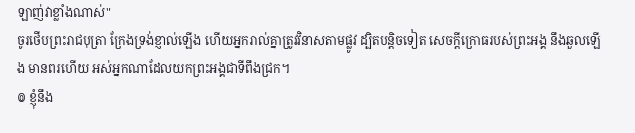ឡាញ់វាខ្លាំងណាស់"
ចូរថើបព្រះរាជបុត្រា ក្រែងទ្រង់ខ្ញាល់ឡើង ហើយអ្នករាល់គ្នាត្រូវវិនាសតាមផ្លូវ ដ្បិតបន្តិចទៀត សេចក្ដីក្រោធរបស់ព្រះអង្គ នឹងឆួលឡើង មានពរហើយ អស់អ្នកណាដែលយកព្រះអង្គជាទីពឹងជ្រក។
៙ ខ្ញុំនឹង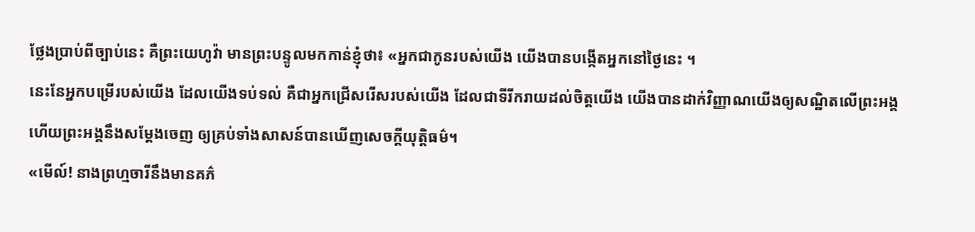ថ្លែងប្រាប់ពីច្បាប់នេះ គឺព្រះយេហូវ៉ា មានព្រះបន្ទូលមកកាន់ខ្ញុំថា៖ «អ្នកជាកូនរបស់យើង យើងបានបង្កើតអ្នកនៅថ្ងៃនេះ ។
នេះនែអ្នកបម្រើរបស់យើង ដែលយើងទប់ទល់ គឺជាអ្នកជ្រើសរើសរបស់យើង ដែលជាទីរីករាយដល់ចិត្តយើង យើងបានដាក់វិញ្ញាណយើងឲ្យសណ្ឋិតលើព្រះអង្គ ហើយព្រះអង្គនឹងសម្ដែងចេញ ឲ្យគ្រប់ទាំងសាសន៍បានឃើញសេចក្ដីយុត្តិធម៌។
«មើល៍! នាងព្រហ្មចារីនឹងមានគភ៌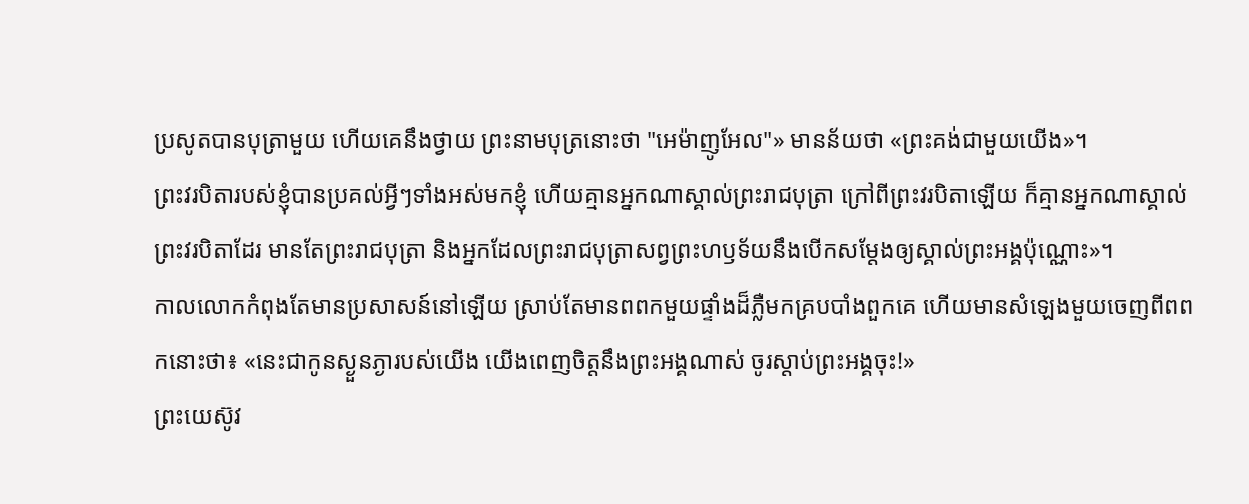ប្រសូតបានបុត្រាមួយ ហើយគេនឹងថ្វាយ ព្រះនាមបុត្រនោះថា "អេម៉ាញូអែល"» មានន័យថា «ព្រះគង់ជាមួយយើង»។
ព្រះវរបិតារបស់ខ្ញុំបានប្រគល់អ្វីៗទាំងអស់មកខ្ញុំ ហើយគ្មានអ្នកណាស្គាល់ព្រះរាជបុត្រា ក្រៅពីព្រះវរបិតាឡើយ ក៏គ្មានអ្នកណាស្គាល់ព្រះវរបិតាដែរ មានតែព្រះរាជបុត្រា និងអ្នកដែលព្រះរាជបុត្រាសព្វព្រះហឫទ័យនឹងបើកសម្តែងឲ្យស្គាល់ព្រះអង្គប៉ុណ្ណោះ»។
កាលលោកកំពុងតែមានប្រសាសន៍នៅឡើយ ស្រាប់តែមានពពកមួយផ្ទាំងដ៏ភ្លឺមកគ្របបាំងពួកគេ ហើយមានសំឡេងមួយចេញពីពពកនោះថា៖ «នេះជាកូនស្ងួនភ្ងារបស់យើង យើងពេញចិត្តនឹងព្រះអង្គណាស់ ចូរស្តាប់ព្រះអង្គចុះ!»
ព្រះយេស៊ូវ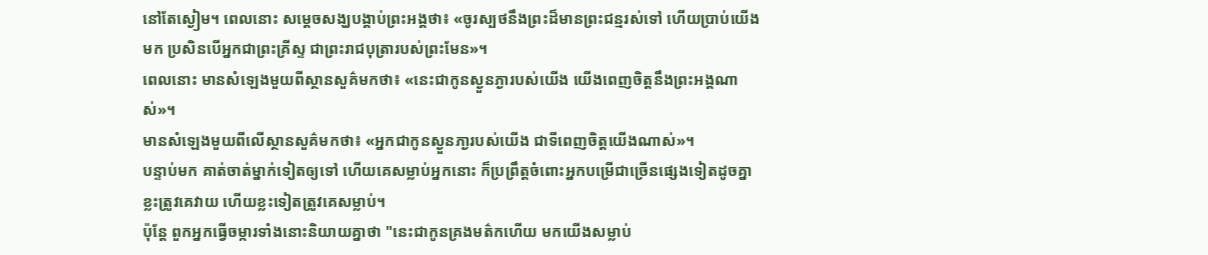នៅតែស្ងៀម។ ពេលនោះ សម្ដេចសង្ឃបង្គាប់ព្រះអង្គថា៖ «ចូរស្បថនឹងព្រះដ៏មានព្រះជន្មរស់ទៅ ហើយប្រាប់យើងមក ប្រសិនបើអ្នកជាព្រះគ្រីស្ទ ជាព្រះរាជបុត្រារបស់ព្រះមែន»។
ពេលនោះ មានសំឡេងមួយពីស្ថានសួគ៌មកថា៖ «នេះជាកូនស្ងួនភ្ងារបស់យើង យើងពេញចិត្តនឹងព្រះអង្គណាស់»។
មានសំឡេងមួយពីលើស្ថានសួគ៌មកថា៖ «អ្នកជាកូនស្ងួនភា្ងរបស់យើង ជាទីពេញចិត្តយើងណាស់»។
បន្ទាប់មក គាត់ចាត់ម្នាក់ទៀតឲ្យទៅ ហើយគេសម្លាប់អ្នកនោះ ក៏ប្រព្រឹត្តចំពោះអ្នកបម្រើជាច្រើនផ្សេងទៀតដូចគ្នា ខ្លះត្រូវគេវាយ ហើយខ្លះទៀតត្រូវគេសម្លាប់។
ប៉ុន្តែ ពួកអ្នកធ្វើចម្ការទាំងនោះនិយាយគ្នាថា "នេះជាកូនគ្រងមត៌កហើយ មកយើងសម្លាប់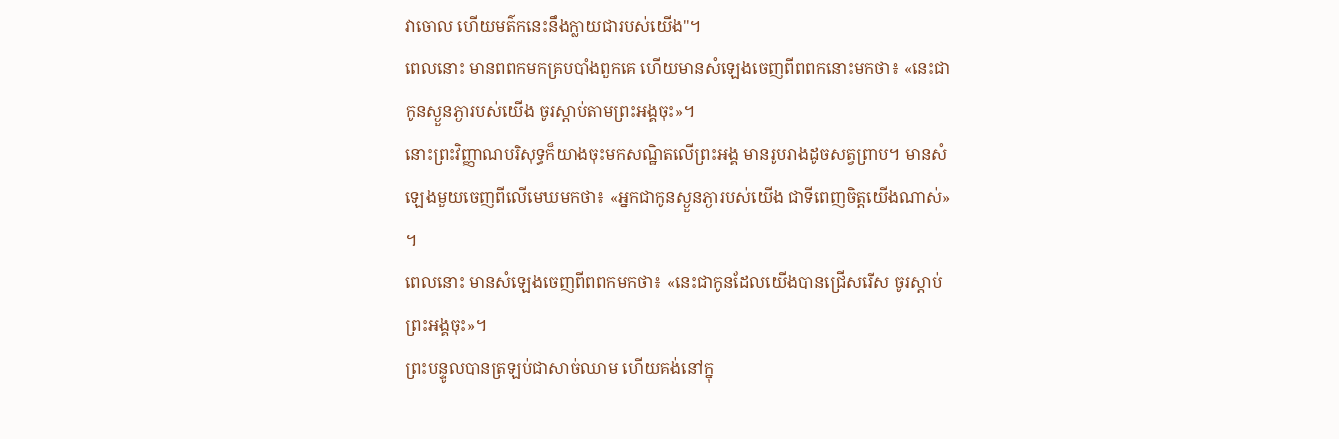វាចោល ហើយមត៌កនេះនឹងក្លាយជារបស់យើង"។
ពេលនោះ មានពពកមកគ្របបាំងពួកគេ ហើយមានសំឡេងចេញពីពពកនោះមកថា៖ «នេះជាកូនស្ងួនភ្ងារបស់យើង ចូរស្តាប់តាមព្រះអង្គចុះ»។
នោះព្រះវិញ្ញាណបរិសុទ្ធក៏យាងចុះមកសណ្ឋិតលើព្រះអង្គ មានរូបរាងដូចសត្វព្រាប។ មានសំឡេងមួយចេញពីលើមេឃមកថា៖ «អ្នកជាកូនស្ងួនភ្ងារបស់យើង ជាទីពេញចិត្តយើងណាស់» ។
ពេលនោះ មានសំឡេងចេញពីពពកមកថា៖ «នេះជាកូនដែលយើងបានជ្រើសរើស ចូរស្តាប់ព្រះអង្គចុះ»។
ព្រះបន្ទូលបានត្រឡប់ជាសាច់ឈាម ហើយគង់នៅក្នុ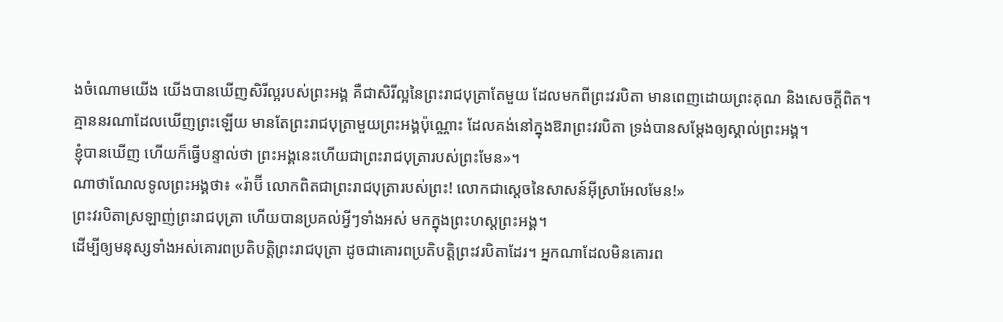ងចំណោមយើង យើងបានឃើញសិរីល្អរបស់ព្រះអង្គ គឺជាសិរីល្អនៃព្រះរាជបុត្រាតែមួយ ដែលមកពីព្រះវរបិតា មានពេញដោយព្រះគុណ និងសេចក្តីពិត។
គ្មាននរណាដែលឃើញព្រះឡើយ មានតែព្រះរាជបុត្រាមួយព្រះអង្គប៉ុណ្ណោះ ដែលគង់នៅក្នុងឱរាព្រះវរបិតា ទ្រង់បានសម្តែងឲ្យស្គាល់ព្រះអង្គ។
ខ្ញុំបានឃើញ ហើយក៏ធ្វើបន្ទាល់ថា ព្រះអង្គនេះហើយជាព្រះរាជបុត្រារបស់ព្រះមែន»។
ណាថាណែលទូលព្រះអង្គថា៖ «រ៉ាប៊ី លោកពិតជាព្រះរាជបុត្រារបស់ព្រះ! លោកជាស្តេចនៃសាសន៍អ៊ីស្រាអែលមែន!»
ព្រះវរបិតាស្រឡាញ់ព្រះរាជបុត្រា ហើយបានប្រគល់អ្វីៗទាំងអស់ មកក្នុងព្រះហស្តព្រះអង្គ។
ដើម្បីឲ្យមនុស្សទាំងអស់គោរពប្រតិបត្តិព្រះរាជបុត្រា ដូចជាគោរពប្រតិបត្តិព្រះវរបិតាដែរ។ អ្នកណាដែលមិនគោរព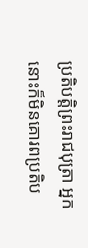ប្រតិបត្តិព្រះរាជបុត្រា អ្នកនោះក៏មិនគោរពប្រតិប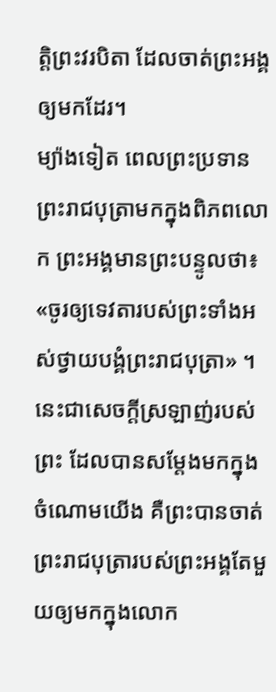ត្តិព្រះវរបិតា ដែលចាត់ព្រះអង្គឲ្យមកដែរ។
ម្យ៉ាងទៀត ពេលព្រះប្រទានព្រះរាជបុត្រាមកក្នុងពិភពលោក ព្រះអង្គមានព្រះបន្ទូលថា៖ «ចូរឲ្យទេវតារបស់ព្រះទាំងអស់ថ្វាយបង្គំព្រះរាជបុត្រា» ។
នេះជាសេចក្ដីស្រឡាញ់របស់ព្រះ ដែលបានសម្តែងមកក្នុងចំណោមយើង គឺព្រះបានចាត់ព្រះរាជបុត្រារបស់ព្រះអង្គតែមួយឲ្យមកក្នុងលោក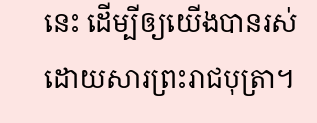នេះ ដើម្បីឲ្យយើងបានរស់ដោយសារព្រះរាជបុត្រា។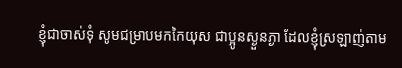ខ្ញុំជាចាស់ទុំ សូមជម្រាបមកកៃយុស ជាប្អូនស្ងួនភ្ងា ដែលខ្ញុំស្រឡាញ់តាម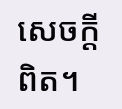សេចក្ដីពិត។